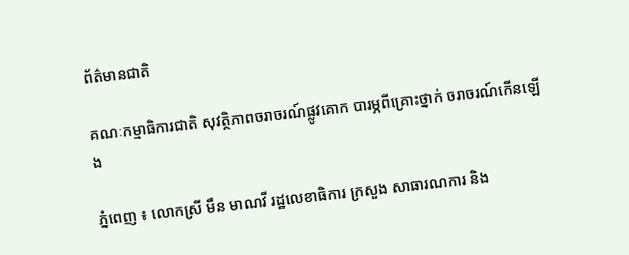ព័ត៌មានជាតិ

គណៈកម្មាធិការជាតិ សុវត្ថិភាពចរាចរណ៍ផ្លូវគោក បារម្ភពីគ្រោះថ្នាក់ ចរាចរណ៍កើនឡើង

ភ្នំពេញ ៖ លោកស្រី មឹន មាណវី រដ្ឋលេខាធិការ ក្រសួង សាធារណការ និង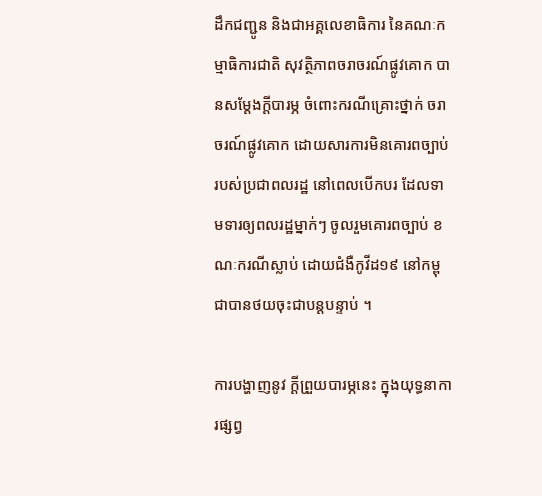ដឹកជញ្ជូន និងជាអគ្គលេខាធិការ នៃគណៈកម្មាធិការជាតិ សុវត្ថិភាពចរាចរណ៍ផ្លូវគោក បានសម្តែងក្តីបារម្ភ ចំពោះករណីគ្រោះថ្នាក់ ចរាចរណ៍ផ្លូវគោក ដោយសារការមិនគោរពច្បាប់ របស់ប្រជាពលរដ្ឋ នៅពេលបើកបរ ដែលទាមទារឲ្យពលរដ្ឋម្នាក់ៗ ចូលរួមគោរពច្បាប់ ខណៈករណីស្លាប់ ដោយជំងឺកូវីដ១៩ នៅកម្ពុជាបានថយចុះជាបន្តបន្ទាប់ ។

ការបង្ហាញនូវ ក្ដីព្រួយបារម្ភនេះ ក្នុងយុទ្ធនាការផ្សព្វ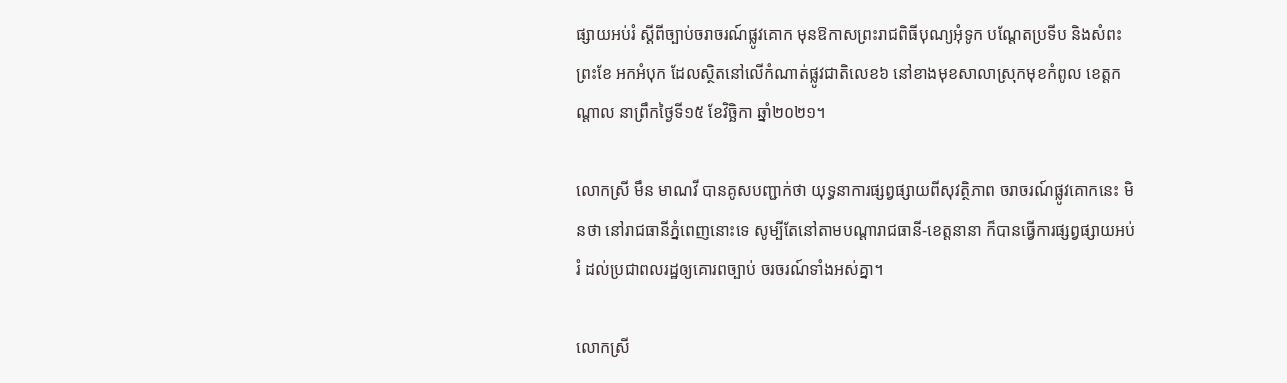ផ្សាយអប់រំ ស្ដីពីច្បាប់ចរាចរណ៍ផ្លូវគោក មុនឱកាសព្រះរាជពិធីបុណ្យអុំទូក បណ្តែតប្រទីប និងសំពះព្រះខែ អកអំបុក ដែលស្ថិតនៅលើកំណាត់ផ្លូវជាតិលេខ៦ នៅខាងមុខសាលាស្រុកមុខកំពូល ខេត្ដកណ្ដាល នាព្រឹកថ្ងៃទី១៥ ខែវិច្ឆិកា ឆ្នាំ២០២១។

លោកស្រី មឹន មាណវី បានគូសបញ្ជាក់ថា យុទ្ធនាការផ្សព្វផ្សាយពីសុវត្ថិភាព ចរាចរណ៍ផ្លូវគោកនេះ មិនថា នៅរាជធានីភ្នំពេញនោះទេ សូម្បីតែនៅតាមបណ្តារាជធានី-ខេត្តនានា ក៏បានធ្វើការផ្សព្វផ្សាយអប់រំ ដល់ប្រជាពលរដ្ឋឲ្យគោរពច្បាប់ ចរចរណ៍ទាំងអស់គ្នា។

លោកស្រី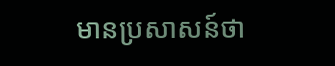មានប្រសាសន៍ថា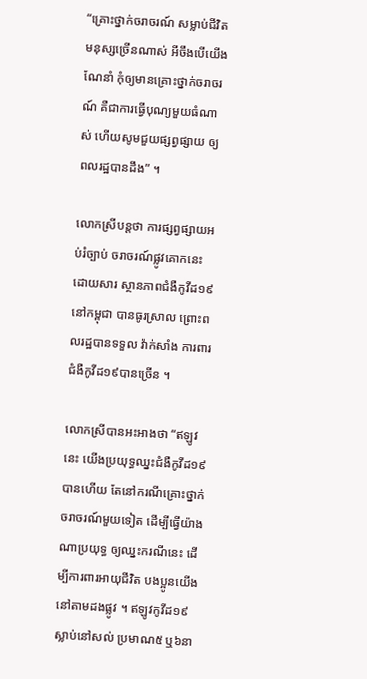“គ្រោះថ្នាក់ចរាចរណ៍ សម្លាប់ជីវិតមនុស្សច្រើនណាស់ អីចឹងបើយើងណែនាំ កុំឲ្យមានគ្រោះថ្នាក់ចរាចរណ៍ គឺជាការធ្វើបុណ្យមួយធំណាស់ ហើយសូមជួយផ្សព្វផ្សាយ ឲ្យពលរដ្ឋបានដឹង” ។

លោកស្រីបន្ដថា ការផ្សព្វផ្សាយអប់រំច្បាប់ ចរាចរណ៍ផ្លូវគោកនេះ ដោយសារ ស្ថានភាពជំងឺកូវីដ១៩ នៅកម្ពុជា បានធូរស្រាល ព្រោះពលរដ្ឋបានទទួល វ៉ាក់សាំង ការពារជំងឺកូវីដ១៩បានច្រើន ។

លោកស្រីបានអះអាងថា “ឥឡូវនេះ យើងប្រយុទ្ធឈ្នះជំងឺកូវីដ១៩ បានហើយ តែនៅករណីគ្រោះថ្នាក់ ចរាចរណ៍មួយទៀត ដើម្បីធ្វើយ៉ាងណាប្រយុទ្ធ ឲ្យឈ្នះករណីនេះ ដើម្បីការពារអាយុជីវិត បងប្អូនយើងនៅតាមដងផ្លូវ ។ ឥឡូវកូវីដ១៩ ស្លាប់នៅសល់ ប្រមាណ៥ ឬ៦នា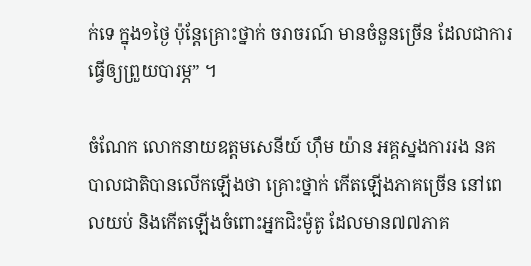ក់ទេ ក្នុង១ថ្ងៃ ប៉ុន្ដែគ្រោះថ្នាក់ ចរាចរណ៍ មានចំនួនច្រើន ដែលជាការធ្វើឲ្យព្រួយបារម្ភ” ។

ចំណែក លោកនាយឧត្តមសេនីយ៍ ហ៊ឹម យ៉ាន អគ្គស្នងការរង នគបាលជាតិបានលើកឡើងថា គ្រោះថ្នាក់ កើតឡើងភាគច្រើន នៅពេលយប់ និងកើតឡើងចំពោះអ្នកជិះម៉ូតូ ដែលមាន៧៧ភាគ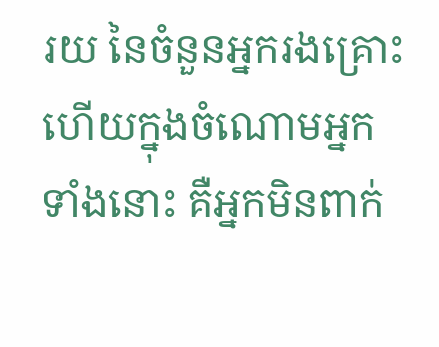រយ នៃចំនួនអ្នករងគ្រោះ ហើយក្នុងចំណោមអ្នកទាំងនោះ គឺអ្នកមិនពាក់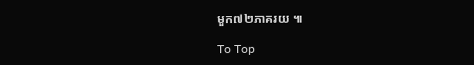មួក៧២ភាគរយ ៕

To Top